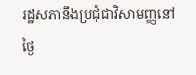រដ្ឋសភានឹងប្រជុំជាវិសាមញ្ញនៅថ្ងៃ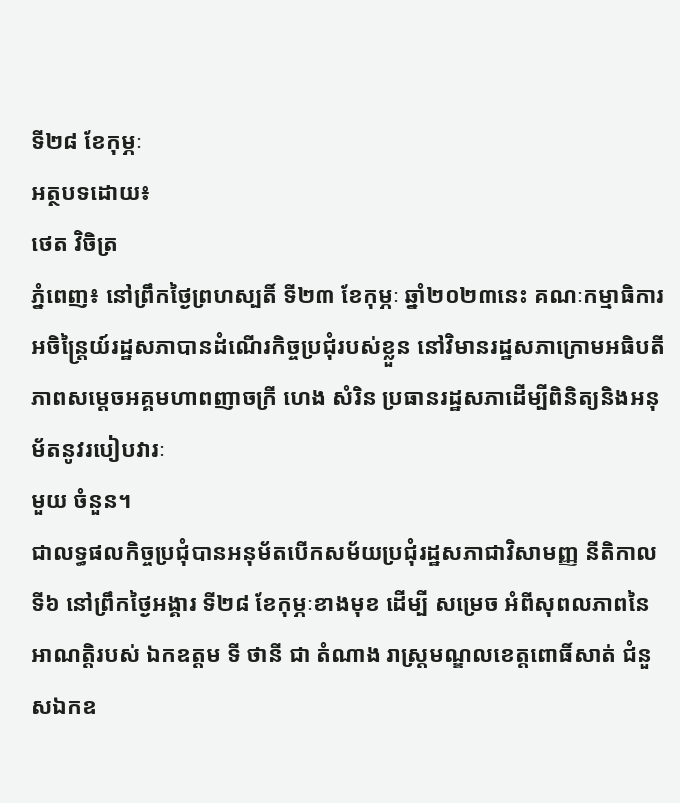ទី២៨ ខែកុម្ភៈ
អត្ថបទដោយ៖
ថេត វិចិត្រ
ភ្នំពេញ៖ នៅព្រឹកថ្ងៃព្រហស្បតិ៍ ទី២៣ ខែកុម្ភៈ ឆ្នាំ២០២៣នេះ គណៈកម្មាធិការអចិន្ត្រៃយ៍រដ្ឋសភាបានដំណើរកិច្ចប្រជុំរបស់ខ្លួន នៅវិមានរដ្ឋសភាក្រោមអធិបតីភាពសម្ដេចអគ្គមហាពញាចក្រី ហេង សំរិន ប្រធានរដ្ឋសភាដើម្បីពិនិត្យនិងអនុម័តនូវរបៀបវារៈ
មួយ ចំនួន។
ជាលទ្ធផលកិច្ចប្រជុំបានអនុម័តបើកសម័យប្រជុំរដ្ឋសភាជាវិសាមញ្ញ នីតិកាលទី៦ នៅព្រឹកថ្ងៃអង្គារ ទី២៨ ខែកុម្ភៈខាងមុខ ដើម្បី សម្រេច អំពីសុពលភាពនៃអាណត្តិរបស់ ឯកឧត្តម ទី ថានី ជា តំណាង រាស្រ្តមណ្ឌលខេត្តពោធិ៍សាត់ ជំនួសឯកឧ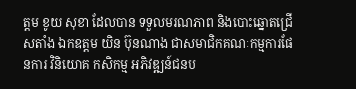ត្តម ខូយ សុខា ដែលបាន ទទួលមរណភាព និងបោះឆ្នោតជ្រើសតាំង ឯកឧត្តម យិន ប៊ុនណាង ជាសមាជិកគណៈកម្មការផែនការ វិនិយោគ កសិកម្ម អភិវឌ្ឍន៍ជនប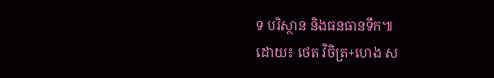ទ បរិស្ថាន និងធនធានទឹក៕
ដោយ៖ ថេត វិចិត្រ+ហេង ស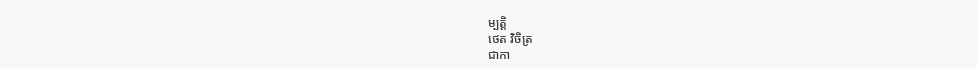ម្បត្តិ
ថេត វិចិត្រ
ជាកា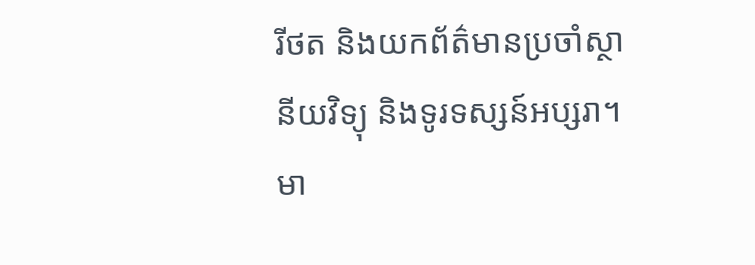រីថត និងយកព័ត៌មានប្រចាំស្ថានីយវិទ្យុ និងទូរទស្សន៍អប្សរា។ មា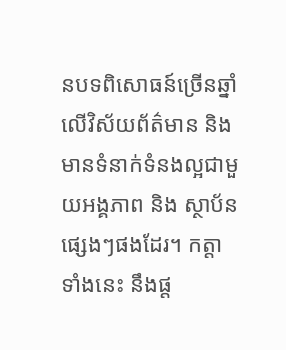នបទពិសោធន៍ច្រើនឆ្នាំ លើវិស័យព័ត៌មាន និងមានទំនាក់ទំនងល្អជាមួយអង្គភាព និង ស្ថាប័នផ្សេងៗផងដែរ។ កត្តាទាំងនេះ នឹងផ្ដ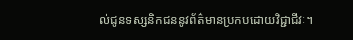ល់ជូនទស្សនិកជននូវព័ត៌មានប្រកបដោយវិជ្ជាជីវៈ។